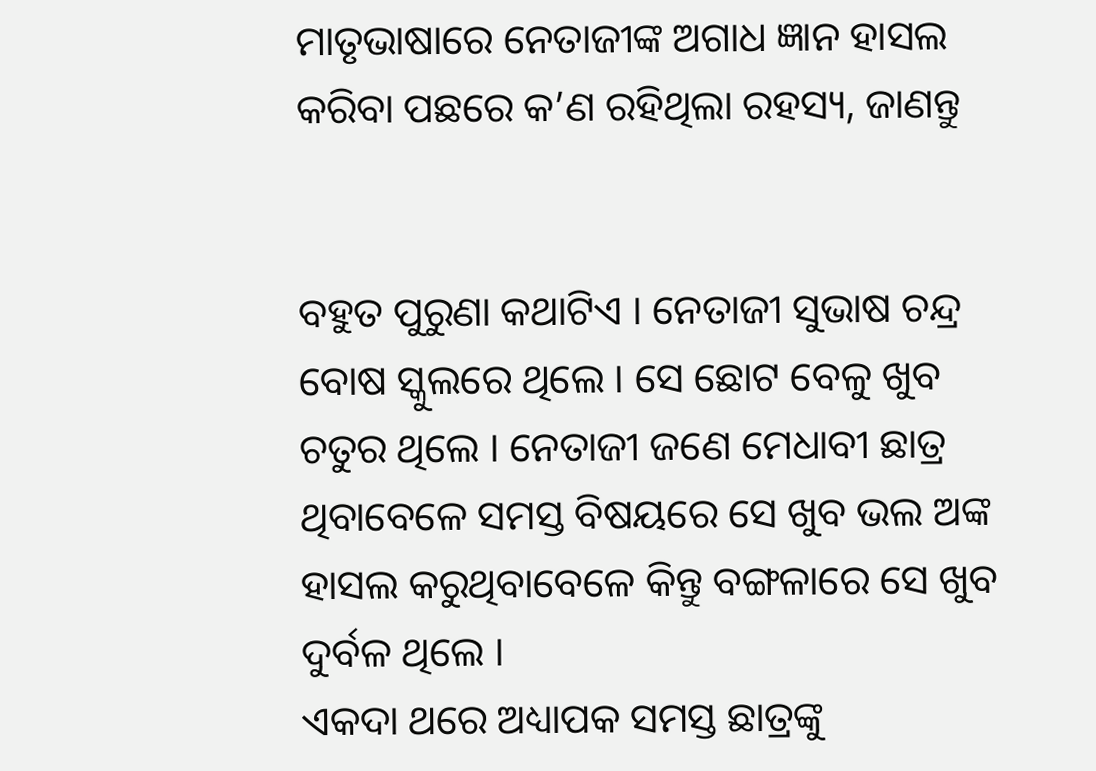ମାତୃଭାଷାରେ ନେତାଜୀଙ୍କ ଅଗାଧ ଜ୍ଞାନ ହାସଲ କରିବା ପଛରେ କ’ଣ ରହିଥିଲା ରହସ୍ୟ, ଜାଣନ୍ତୁ


ବହୁତ ପୁରୁଣା କଥାଟିଏ । ନେତାଜୀ ସୁଭାଷ ଚନ୍ଦ୍ର ବୋଷ ସ୍କୁଲରେ ଥିଲେ । ସେ ଛୋଟ ବେଳୁ ଖୁବ ଚତୁର ଥିଲେ । ନେତାଜୀ ଜଣେ ମେଧାବୀ ଛାତ୍ର ଥିବାବେଳେ ସମସ୍ତ ବିଷୟରେ ସେ ଖୁବ ଭଲ ଅଙ୍କ ହାସଲ କରୁଥିବାବେଳେ କିନ୍ତୁ ବଙ୍ଗଳାରେ ସେ ଖୁବ ଦୁର୍ବଳ ଥିଲେ ।
ଏକଦା ଥରେ ଅଧ୍ୟାପକ ସମସ୍ତ ଛାତ୍ରଙ୍କୁ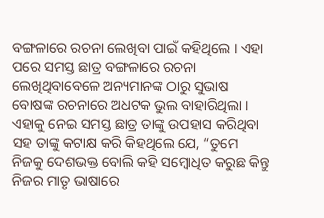ବଙ୍ଗଳାରେ ରଚନା ଲେଖିବା ପାଇଁ କହିଥିଲେ । ଏହା ପରେ ସମସ୍ତ ଛାତ୍ର ବଙ୍ଗଳାରେ ରଚନା ଲେଖିଥିବାବେଳେ ଅନ୍ୟମାନଙ୍କ ଠାରୁ ସୁଭାଷ ବୋଷଙ୍କ ରଚନାରେ ଅଧଟକ ଭୁଲ ବାହାରିଥିଲା । ଏହାକୁ ନେଇ ସମସ୍ତ ଛାତ୍ର ତାଙ୍କୁ ଉପହାସ କରିଥିବା ସହ ତାଙ୍କୁ କଟାକ୍ଷ କରି କିହଥିଲେ ଯେ, “ତୁମେ ନିଜକୁ ଦେଶଭକ୍ତ ବୋଲି କହି ସମ୍ବୋଧିତ କରୁଛ କିନ୍ତୁ ନିଜର ମାତୃ ଭାଷାରେ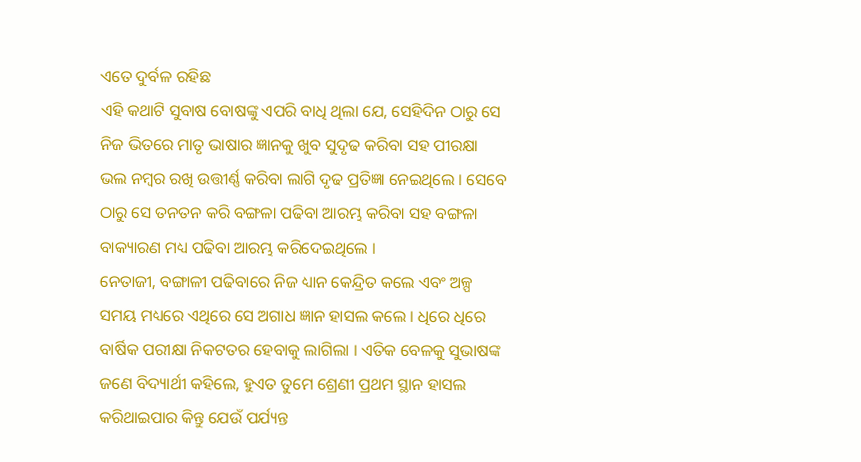ଏତେ ଦୁର୍ବଳ ରହିଛ
ଏହି କଥାଟି ସୁବାଷ ବୋଷଙ୍କୁ ଏପରି ବାଧି ଥିଲା ଯେ, ସେହିଦିନ ଠାରୁ ସେ ନିଜ ଭିତରେ ମାତୃ ଭାଷାର ଜ୍ଞାନକୁ ଖୁବ ସୁଦୃଢ କରିବା ସହ ପୀରକ୍ଷା ଭଲ ନମ୍ବର ରଖି ଉତ୍ତୀର୍ଣ୍ଣ କରିବା ଲାଗି ଦୃଢ ପ୍ରତିଜ୍ଞା ନେଇଥିଲେ । ସେବେ ଠାରୁ ସେ ତନତନ କରି ବଙ୍ଗଳା ପଢିବା ଆରମ୍ଭ କରିବା ସହ ବଙ୍ଗଳା ବାକ୍ୟାରଣ ମଧ୍ୟ ପଢିବା ଆରମ୍ଭ କରିଦେଇଥିଲେ ।
ନେତାଜୀ, ବଙ୍ଗାଳୀ ପଢିବାରେ ନିଜ ଧ୍ୟାନ କେନ୍ଦ୍ରିତ କଲେ ଏବଂ ଅଳ୍ପ ସମୟ ମଧ୍ୟରେ ଏଥିରେ ସେ ଅଗାଧ ଜ୍ଞାନ ହାସଲ କଲେ । ଧିରେ ଧିରେ ବାର୍ଷିକ ପରୀକ୍ଷା ନିକଟତର ହେବାକୁ ଲାଗିଲା । ଏତିକ ବେଳକୁ ସୁଭାଷଙ୍କ ଜଣେ ବିଦ୍ୟାର୍ଥୀ କହିଲେ, ହୁଏତ ତୁମେ ଶ୍ରେଣୀ ପ୍ରଥମ ସ୍ଥାନ ହାସଲ କରିଥାଇପାର କିନ୍ତୁ ଯେଉଁ ପର୍ଯ୍ୟନ୍ତ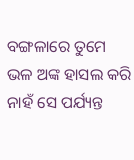ବଙ୍ଗଳାରେ ତୁମେ ଭଳ ଅଙ୍କ ହାସଲ କରି ନାହଁ ସେ ପର୍ଯ୍ୟନ୍ତ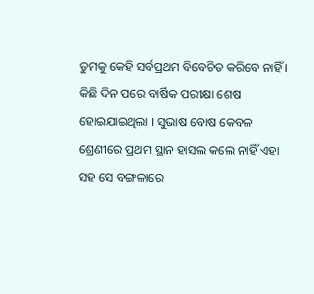ତୁମକୁ କେହି ସର୍ବପ୍ରଥମ ବିବେଚିତ କରିବେ ନାହିଁ ।
କିଛି ଦିନ ପରେ ବାର୍ଷିକ ପରୀକ୍ଷା ଶେଷ ହୋଇଯାଇଥିଲା । ସୁଭାଷ ବୋଷ କେବଳ ଶ୍ରେଣୀରେ ପ୍ରଥମ ସ୍ଥାନ ହାସଲ କଲେ ନାହିଁ ଏହା ସହ ସେ ବଙ୍ଗଳାରେ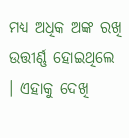ମଧ୍ୟ ଅଧିକ ଅଙ୍କ ରଖି ଉତ୍ତୀର୍ଣ୍ଣ ହୋଇଥିଲେ । ଏହାକୁ ଦେଖି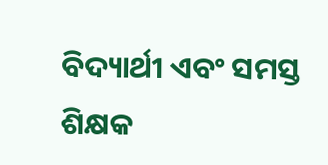ବିଦ୍ୟାର୍ଥୀ ଏବଂ ସମସ୍ତ ଶିକ୍ଷକ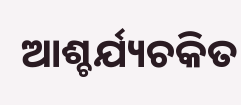ଆଶ୍ଚର୍ଯ୍ୟଚକିତ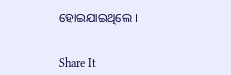ହୋଇଯାଇଥିଲେ ।


Share It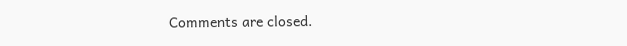Comments are closed.